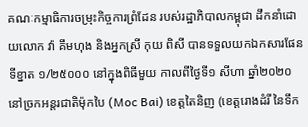គណៈកម្មាធិការចម្រុះកិច្ចការព្រំដែន របស់រដ្ឋាភិបាលកម្ពុជា ដឹកនាំដោយលោក វ៉ា គឹមហុង និងអ្នកស្រី កុយ ពិសី បានទទួលយកឯកសារផែនទីខ្នាត ១/២៥០០០ នៅក្នុងពិធីមួយ កាលពីថ្ងៃទី១ សីហា ឆ្នាំ២០២០ នៅច្រកអន្តរជាតិម៉ុកបៃ (Moc Bai) ខេត្តតៃនិញ (ខេត្តរោងដំរី នៃទឹក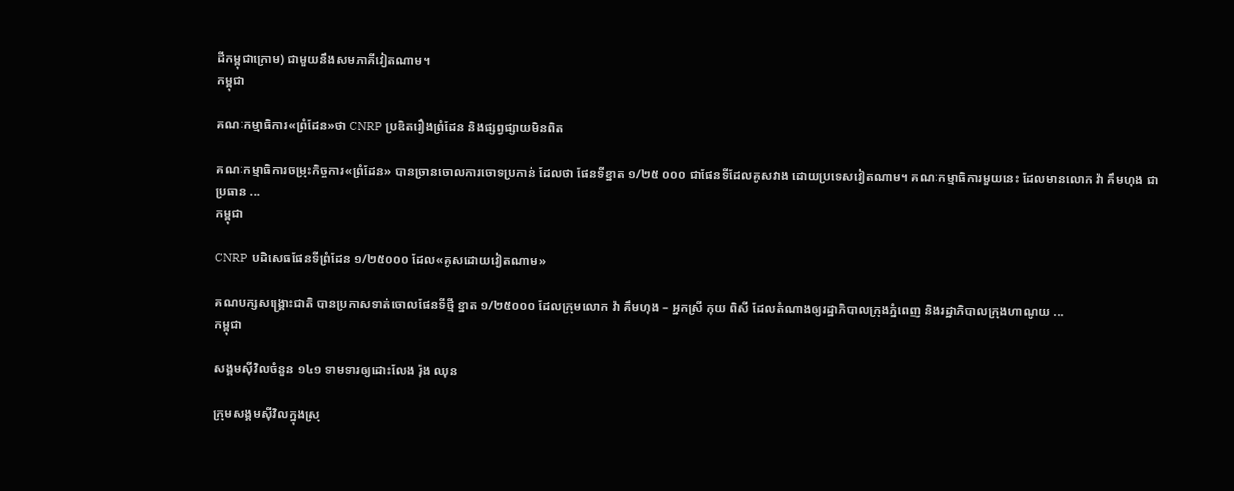ដីកម្ពុជាក្រោម) ជាមួយនឹងសមភាគីវៀតណាម។
កម្ពុជា

គណៈកម្មាធិការ«ព្រំដែន»ថា CNRP ប្រឌិតរឿងព្រំដែន និងផ្សព្វផ្សាយមិនពិត

គណៈកម្មាធិការចម្រុះកិច្ចការ«ព្រំដែន» បានច្រានចោលការចោទប្រកាន់ ដែលថា ផែនទីខ្នាត ១/២៥ ០០០ ជាផែនទីដែលគូសវាង ដោយប្រទេសវៀតណាម។ គណៈកម្មាធិការមួយនេះ ដែលមានលោក វ៉ា គឹមហុង ជាប្រធាន ...
កម្ពុជា

CNRP បដិសេធផែនទីព្រំដែន ១/២៥០០០ ដែល«គូសដោយវៀតណាម»

គណបក្សសង្គ្រោះជាតិ បានប្រកាសទាត់ចោលផែនទីថ្មី ខ្នាត ១/២៥០០០ ដែលក្រុមលោក វ៉ា គឹមហុង – អ្នកស្រី កុយ ពិសី ដែលតំណាងឲ្យរដ្ឋាភិបាលក្រុងភ្នំពេញ និងរដ្ឋាភិបាលក្រុងហាណូយ ...
កម្ពុជា

សង្គមស៊ីវិលចំនួន ១៤១ ទាមទារឲ្យដោះលែង រ៉ុង ឈុន

ក្រុមសង្គមស៊ីវិលក្នុងស្រុ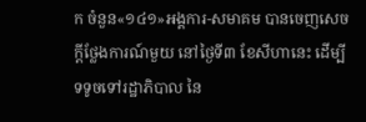ក ចំនួន«១៤១»អង្គការ-សមាគម បានចេញសេចក្តីថ្លែងការណ៍មួយ នៅថ្ងៃទី៣ ខែសីហានេះ ដើម្បីទទូចទៅរដ្ឋាភិបាល នៃ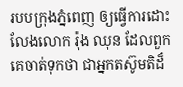របបក្រុងភ្នំពេញ ឲ្យធ្វើការដោះលែងលោក រ៉ុង ឈុន ដែលពួកគេចាត់ទុកថា ជាអ្នកតស៊ូមតិដ៏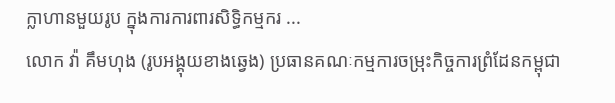ក្លាហានមួយរូប ក្នុងការការពារសិទ្ធិកម្មករ ...
លោក វ៉ា គឹមហុង (រូបអង្គុយខាងឆ្វេង) ប្រធានគណៈកម្មការចម្រុះកិច្ចការព្រំដែនកម្ពុជា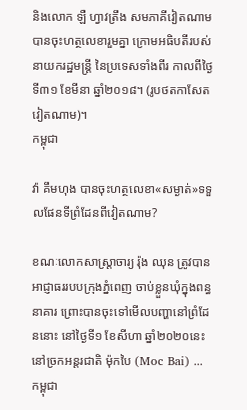និងលោក ឡឺ ហ្វាវត្រឹង សមភាគីវៀតណាម បានចុះហត្ថលេខារួមគ្នា ក្រោមអធិបតីរបស់នាយករដ្ឋមន្ត្រី នៃប្រទេសទាំងពីរ កាលពីថ្ងៃទី៣១ ខែមីនា ឆ្នាំ២០១៨។ (រូបថតកាសែតវៀតណាម)។
កម្ពុជា

វ៉ា គឹមហុង បានចុះហត្ថលេខា«សម្ងាត់»ទទួលផែនទីព្រំដែនពីវៀតណាម?

ខណៈលោកសាស្ត្រាចារ្យ រ៉ុង ឈុន ត្រូវបានអាជ្ញាធររបបក្រុងភ្នំពេញ ចាប់ខ្លួនឃុំក្នុងពន្ធនាគារ ព្រោះបានចុះទៅមើលបញ្ហានៅព្រំដែននោះ នៅថ្ងៃទី១ ខែសីហា ឆ្នាំ២០២០នេះ នៅច្រកអន្តរជាតិ ម៉ុកបៃ (Moc Bai) ...
កម្ពុជា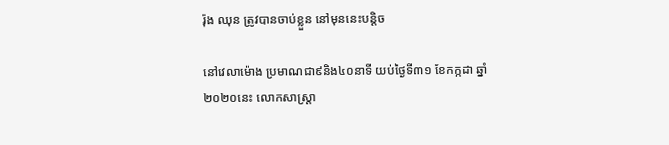រ៉ុង ឈុន ត្រូវបានចាប់ខ្លួន នៅមុននេះបន្តិច

នៅវេលាម៉ោង ប្រមាណជា៩និង៤០នាទី យប់ថ្ងៃទី៣១ ខែកក្កដា ឆ្នាំ២០២០នេះ លោកសាស្ត្រា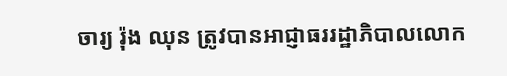ចារ្យ រ៉ុង ឈុន ត្រូវបានអាជ្ញាធររដ្ឋាភិបាលលោក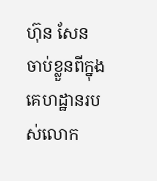ហ៊ុន សែន ចាប់ខ្លួនពីក្នុងគេហដ្ឋានរបស់លោក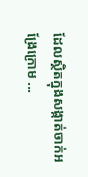ដែលស្ថិតក្នុងសង្កាត់ចាក់អង្រែក្រោម ...